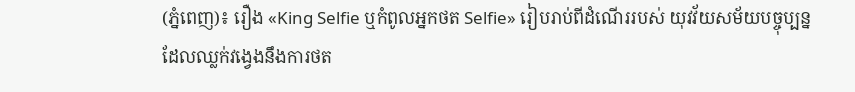(ភ្នំពេញ)៖ រឿង «King Selfie ឬកំពូលអ្នកថត Selfie» រៀបរាប់ពីដំណើររបស់ យុវវ័យសម័យបច្ចុប្បន្ន ដែលឈ្លក់វង្វេងនឹងការថត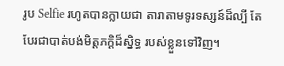រូប Selfie រហូតបានក្លាយជា តារាតាមទូរទស្សន៍ដ៏ល្បី តែបែរជាបាត់បង់មិត្តភក្តិដ៏ស្និទ្ធ របស់ខ្លួនទៅវិញ។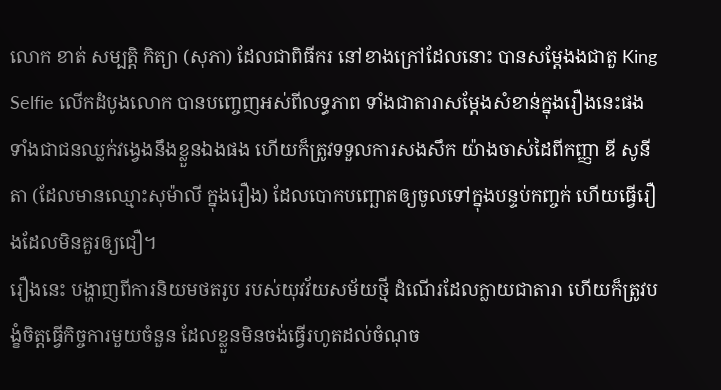លោក ខាត់ សម្បត្ដិ កិត្យា (សុភា) ដែលជាពិធីករ នៅខាងក្រៅដែលនោះ បានសម្ដែងងជាតួ King Selfie លើកដំបូងលោក បានបញ្ចេញអស់ពីលទ្ធភាព ទាំងជាតារាសម្ដែងសំខាន់ក្នុងរឿងនេះផង ទាំងជាជនឈ្លក់វង្វេងនឹងខ្លួនឯងផង ហើយក៏ត្រូវទទួលការសងសឹក យ៉ាងចាស់ដៃពីកញ្ញា ឌី សូនីតា (ដែលមានឈ្មោះសុម៉ាលី ក្នុងរឿង) ដែលបោកបញ្ឆោតឲ្យចូលទៅក្នុងបន្ទប់កញ្ចក់ ហើយធ្វើរឿងដែលមិនគួរឲ្យជឿ។
រឿងនេះ បង្ហាញពីការនិយមថតរូប របស់យុវវ័យសម័យថ្មី ដំណើរដែលក្លាយជាតារា ហើយក៏ត្រូវបង្ខំចិត្តធ្វើកិច្ចការមួយចំនួន ដែលខ្លួនមិនចង់ធ្វើរហូតដល់ចំណុច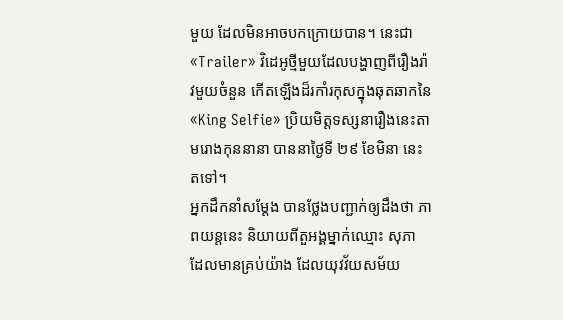មួយ ដែលមិនអាចបកក្រោយបាន។ នេះជា «Trailer» វិដេអូថ្មីមួយដែលបង្ហាញពីរឿងរ៉ាវមួយចំនួន កើតឡើងដ៏រកាំរកុសក្នុងឆុតឆាកនៃ «King Selfie» ប្រិយមិត្តទស្សនារឿងនេះតាមរោងកុននានា បាននាថ្ងៃទី ២៩ ខែមិនា នេះតទៅ។
អ្នកដឹកនាំសម្ដែង បានថ្លែងបញ្ជាក់ឲ្យដឹងថា ភាពយន្តនេះ និយាយពីតួអង្គម្នាក់ឈ្មោះ សុភា ដែលមានគ្រប់យ៉ាង ដែលយុវវ័យសម័យ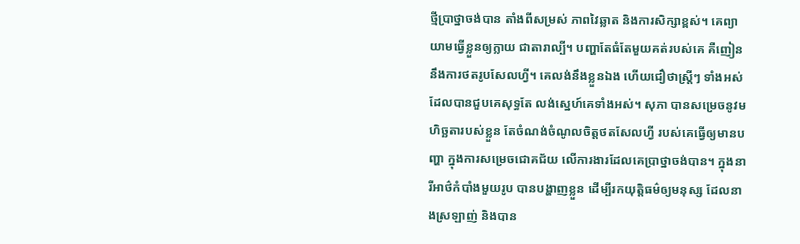ថ្មីប្រាថ្នាចង់បាន តាំងពីសម្រស់ ភាពវៃឆ្លាត និងការសិក្សាខ្ពស់។ គេព្យាយាមធ្វើខ្លួនឲ្យក្លាយ ជាតារាល្បី។ បញ្ហាតែធំតែមួយគត់របស់គេ គឺញៀននឹងការថតរូបសែលហ្វី។ គេលង់នឹងខ្លួនឯង ហើយជឿថាស្រ្តីៗ ទាំងអស់ដែលបានជួបគេសុទ្ធតែ លង់សេ្នហ៍គេទាំងអស់។ សុភា បានសម្រេចនូវមហិច្ឆតារបស់ខ្លួន តែចំណង់ចំណូលចិត្តថតសែលហ្វី របស់គេធ្វើឲ្យមានបញ្ហា ក្នុងការសម្រេចជោគជ័យ លើការងារដែលគេប្រាថ្នាចង់បាន។ ក្នុងនារីអាថ៌កំបាំងមួយរូប បានបង្ហាញខ្លួន ដើម្បីរកយុត្តិធម៌ឲ្យមនុស្ស ដែលនាងស្រឡាញ់ និងបាន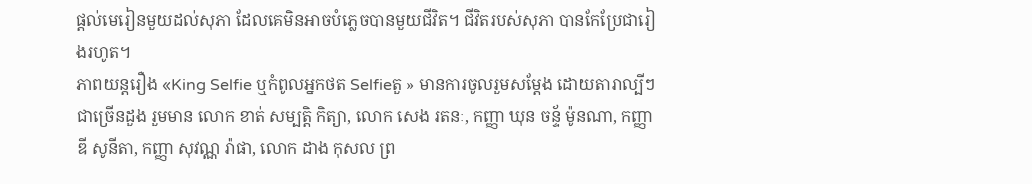ផ្តល់មេរៀនមួយដល់សុភា ដែលគេមិនអាចបំភ្លេចបានមួយជីវិត។ ជីវិតរបស់សុភា បានកែប្រែជារៀងរហូត។
ភាពយន្តរឿង «King Selfie ឬកំពូលអ្នកថត Selfieតួ » មានការចូលរួមសម្ដែង ដោយតារាល្បីៗជាច្រើនដួង រួមមាន លោក ខាត់ សម្បត្ដិ កិត្យា, លោក សេង រតនៈ, កញ្ញា ឃុន ចន្ទ័ ម៉ូនណា, កញ្ញា ឌី សូនីតា, កញ្ញា សុវណ្ណ រ៉ាផា, លោក ដាង កុសល ព្រ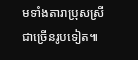មទាំងតារាប្រុសស្រី ជាច្រើនរូបទៀត៕